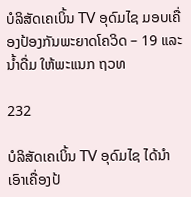ບໍລິສັດເຄເບິ້ນ TV ອຸດົມໄຊ ມອບເຄື່ອງປ້ອງກັນພະຍາດໂຄວິດ – 19 ແລະ ນ້ຳດື່ມ ໃຫ້ພະແນກ ຖວທ

232

ບໍລິສັດເຄເບິ້ນ TV ອຸດົມໄຊ ໄດ້ນຳເອົາເຄື່ອງປ້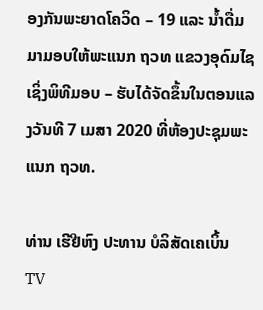ອງກັນພະຍາດໂຄວິດ – 19 ແລະ ນ້ຳດື່ມ ມາມອບໃຫ້ພະແນກ ຖວທ ແຂວງອຸດົມໄຊ ເຊິ່ງພິທີມອບ – ຮັບໄດ້ຈັດຂຶ້ນໃນຕອນແລງວັນທີ 7 ເມສາ 2020 ທີ່ຫ້ອງປະຊຸມພະແນກ ຖວທ.

ທ່ານ ເຮີຢີຫົງ ປະທານ ບໍລິສັດເຄເບິ້ນ TV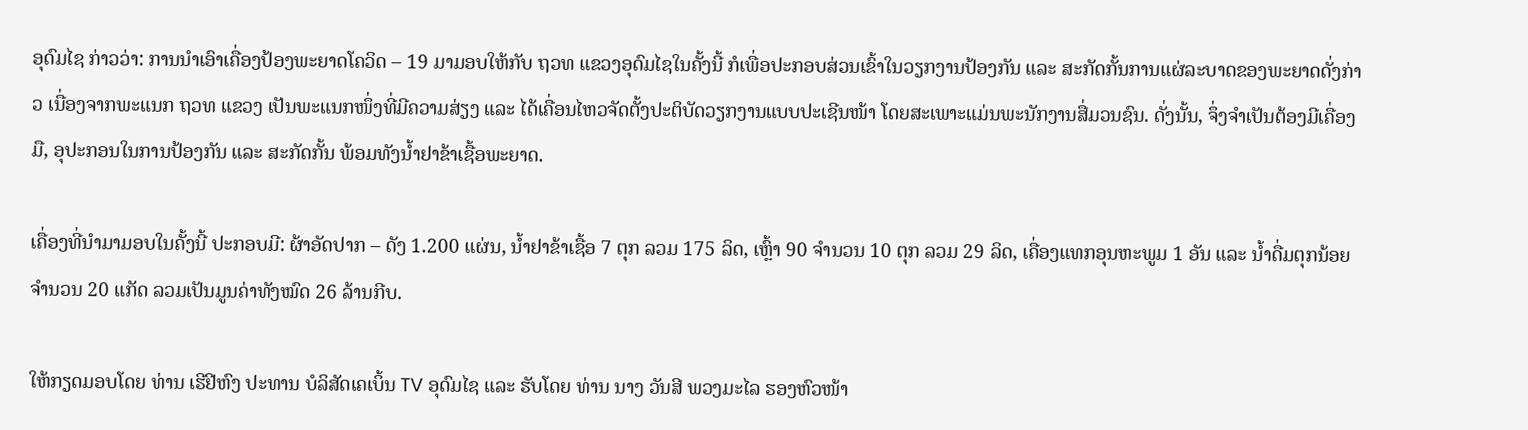ອຸດົມໄຊ ກ່າວວ່າ: ການນຳເອົາເຄື່ອງປ້ອງພະຍາດໂຄວິດ – 19 ມາມອບໃຫ້ກັບ ຖວທ ແຂວງອຸດົມໄຊໃນຄັ້ງນີ້ ກໍເພື່ອປະກອບສ່ວນເຂົ້າໃນວຽກງານປ້ອງກັນ ແລະ ສະກັດກັ້ນການແຜ່ລະບາດຂອງພະຍາດດັ່ງກ່າວ ເນື່ອງຈາກພະແນກ ຖວທ ແຂວງ ເປັນພະແນກໜຶ່ງທີ່ມີຄວາມສ່ຽງ ແລະ ໄດ້ເຄື່ອນໄຫວຈັດຕັ້ງປະຕິບັດວຽກງານແບບປະເຊີນໜ້າ ໂດຍສະເພາະແມ່ນພະນັກງານສື່ມວນຊົນ. ດັ່ງນັ້ນ, ຈຶ່ງຈຳເປັນຕ້ອງມີເຄື່ອງມື, ອຸປະກອນໃນການປ້ອງກັນ ແລະ ສະກັດກັ້ນ ພ້ອມທັງນ້ຳຢາຂ້າເຊື້ອພະຍາດ.

ເຄື່ອງທີ່ນຳມາມອບໃນຄັ້ງນີ້ ປະກອບມີ: ຜ້າອັດປາກ – ດັງ 1.200 ແຜ່ນ, ນ້ຳຢາຂ້າເຊື້ອ 7 ຕຸກ ລວມ 175 ລິດ, ເຫຼົ້າ 90 ຈຳນວນ 10 ຕຸກ ລວມ 29 ລິດ, ເຄື່ອງແທກອຸນຫະພູມ 1 ອັນ ແລະ ນ້ຳດື່ມຕຸກນ້ອຍ ຈໍານວນ 20 ແກັດ ລວມເປັນມູນຄ່າທັງໝົດ 26 ລ້ານກີບ.

ໃຫ້ກຽດມອບໂດຍ ທ່ານ ເຮີຢີຫົງ ປະທານ ບໍລິສັດເຄເບິ້ນ TV ອຸດົມໄຊ ແລະ ຮັບໂດຍ ທ່ານ ນາງ ວັນສີ ພວງມະໄລ ຮອງຫົວໜ້າ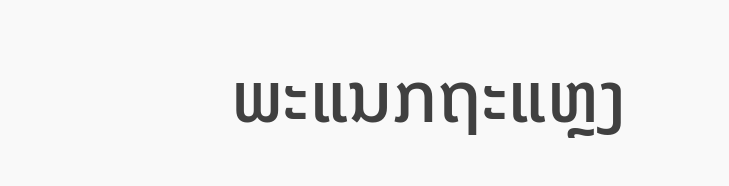ພະແນກຖະແຫຼງ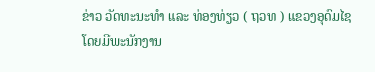ຂ່າວ ວັດທະນະທຳ ແລະ ທ່ອງທ່ຽວ ( ຖວທ ) ແຂວງອຸດົມໄຊ ໂດຍມີພະນັກງານ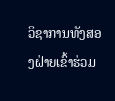ວິຊາການທັງສອງຝ່າຍເຂົ້າຮ່ວມ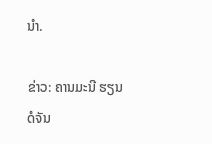ນຳ.

ຂ່າວ: ຄານມະນີ ຮຽນດໍຈັນ